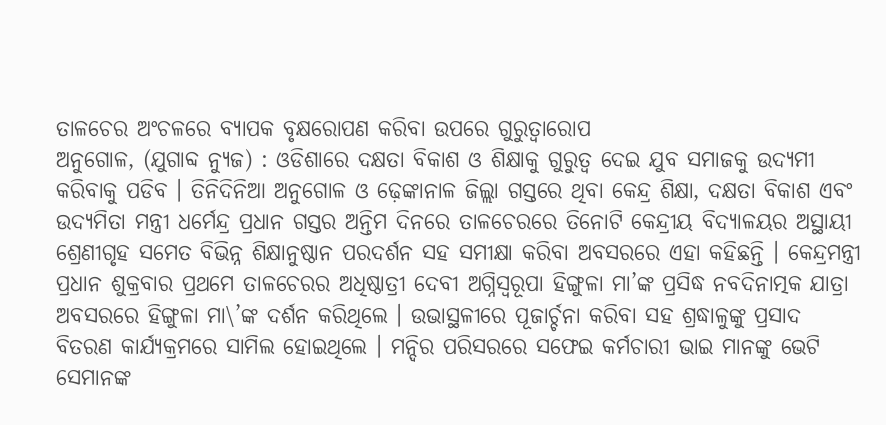ତାଳଚେର ଅଂଚଳରେ ବ୍ୟାପକ ବୃକ୍ଷରୋପଣ କରିବା ଉପରେ ଗୁରୁତ୍ୱାରୋପ
ଅନୁଗୋଳ, (ଯୁଗାବ୍ଦ ନ୍ୟୁଜ) : ଓଡିଶାରେ ଦକ୍ଷତା ବିକାଶ ଓ ଶିକ୍ଷାକୁ ଗୁରୁତ୍ୱ ଦେଇ ଯୁବ ସମାଜକୁ ଉଦ୍ୟମୀ କରିବାକୁ ପଡିବ । ତିନିଦିନିଆ ଅନୁଗୋଳ ଓ ଢ଼େଙ୍କାନାଳ ଜିଲ୍ଲା ଗସ୍ତରେ ଥିବା କେନ୍ଦ୍ର ଶିକ୍ଷା, ଦକ୍ଷତା ବିକାଶ ଏବଂ ଉଦ୍ୟମିତା ମନ୍ତ୍ରୀ ଧର୍ମେନ୍ଦ୍ର ପ୍ରଧାନ ଗସ୍ତର ଅନ୍ତିମ ଦିନରେ ତାଳଚେରରେ ତିନୋଟି କେନ୍ଦ୍ରୀୟ ବିଦ୍ୟାଳୟର ଅସ୍ଥାୟୀ ଶ୍ରେଣୀଗୃହ ସମେତ ବିଭିନ୍ନ ଶିକ୍ଷାନୁଷ୍ଠାନ ପରଦର୍ଶନ ସହ ସମୀକ୍ଷା କରିବା ଅବସରରେ ଏହା କହିଛନ୍ତି । କେନ୍ଦ୍ରମନ୍ତ୍ରୀ ପ୍ରଧାନ ଶୁକ୍ରବାର ପ୍ରଥମେ ତାଳଚେରର ଅଧିଷ୍ଠାତ୍ରୀ ଦେବୀ ଅଗ୍ନିସ୍ୱରୂପା ହିଙ୍ଗୁଳା ମା’ଙ୍କ ପ୍ରସିଦ୍ଧ ନବଦିନାତ୍ମକ ଯାତ୍ରା ଅବସରରେ ହିଙ୍ଗୁଳା ମା\’ଙ୍କ ଦର୍ଶନ କରିଥିଲେ । ଉଭାସ୍ଥଳୀରେ ପୂଜାର୍ଚ୍ଚନା କରିବା ସହ ଶ୍ରଦ୍ଧାଳୁଙ୍କୁ ପ୍ରସାଦ ବିତରଣ କାର୍ଯ୍ୟକ୍ରମରେ ସାମିଲ ହୋଇଥିଲେ । ମନ୍ଦିର ପରିସରରେ ସଫେଇ କର୍ମଚାରୀ ଭାଇ ମାନଙ୍କୁ ଭେଟି ସେମାନଙ୍କ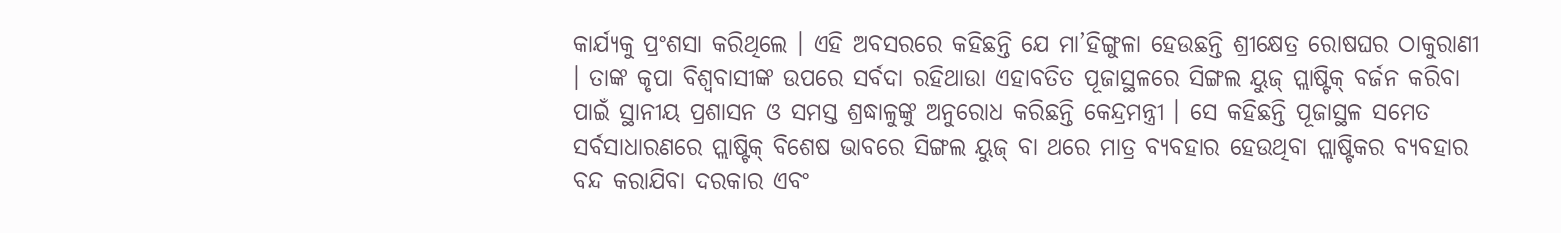କାର୍ଯ୍ୟକୁ ପ୍ରଂଶସା କରିଥିଲେ । ଏହି ଅବସରରେ କହିଛନ୍ତି ଯେ ମା’ହିଙ୍ଗୁଳା ହେଉଛନ୍ତି ଶ୍ରୀକ୍ଷେତ୍ର ରୋଷଘର ଠାକୁରାଣୀ । ତାଙ୍କ କୃପା ବିଶ୍ୱବାସୀଙ୍କ ଉପରେ ସର୍ବଦା ରହିଥାଉା ଏହାବତିତ ପୂଜାସ୍ଥଳରେ ସିଙ୍ଗଲ ୟୁଜ୍ ପ୍ଲାଷ୍ଟିକ୍ ବର୍ଜନ କରିବା ପାଇଁ ସ୍ଥାନୀୟ ପ୍ରଶାସନ ଓ ସମସ୍ତ ଶ୍ରଦ୍ଧାଳୁଙ୍କୁ ଅନୁରୋଧ କରିଛନ୍ତି କେନ୍ଦ୍ରମନ୍ତ୍ରୀ । ସେ କହିଛନ୍ତି ପୂଜାସ୍ଥଳ ସମେତ ସର୍ବସାଧାରଣରେ ପ୍ଲାଷ୍ଟିକ୍ ବିଶେଷ ଭାବରେ ସିଙ୍ଗଲ ୟୁଜ୍ ବା ଥରେ ମାତ୍ର ବ୍ୟବହାର ହେଉଥିବା ପ୍ଲାଷ୍ଟିକର ବ୍ୟବହାର ବନ୍ଦ କରାଯିବା ଦରକାର ଏବଂ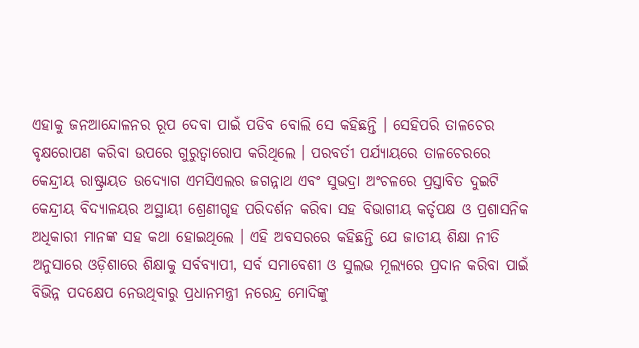ଏହାକୁ ଜନଆନ୍ଦୋଳନର ରୂପ ଦେବା ପାଇଁ ପଡିବ ବୋଲି ସେ କହିଛନ୍ତି । ସେହିପରି ତାଳଚେର ବୃକ୍ଷରୋପଣ କରିବା ଉପରେ ଗୁରୁତ୍ୱାରୋପ କରିଥିଲେ । ପରବର୍ତୀ ପର୍ଯ୍ୟାୟରେ ତାଳଚେରରେ କେନ୍ଦ୍ରୀୟ ରାଷ୍ଟ୍ରାୟତ ଉଦ୍ୟୋଗ ଏମସିଏଲର ଜଗନ୍ନାଥ ଏବଂ ସୁଭଦ୍ରା ଅଂଚଳରେ ପ୍ରସ୍ତାବିତ ଦୁଇଟି କେନ୍ଦ୍ରୀୟ ବିଦ୍ୟାଳୟର ଅସ୍ଥାୟୀ ଶ୍ରେଣୀଗୃହ ପରିଦର୍ଶନ କରିବା ସହ ବିଭାଗୀୟ କର୍ତୃପକ୍ଷ ଓ ପ୍ରଶାସନିକ ଅଧିକାରୀ ମାନଙ୍କ ସହ କଥା ହୋଇଥିଲେ । ଏହି ଅବସରରେ କହିଛନ୍ତି ଯେ ଜାତୀୟ ଶିକ୍ଷା ନୀତି ଅନୁସାରେ ଓଡ଼ିଶାରେ ଶିକ୍ଷାକୁ ସର୍ବବ୍ୟାପୀ, ସର୍ବ ସମାବେଶୀ ଓ ସୁଲଭ ମୂଲ୍ୟରେ ପ୍ରଦାନ କରିବା ପାଇଁ ବିଭିନ୍ନ ପଦକ୍ଷେପ ନେଉଥିବାରୁ ପ୍ରଧାନମନ୍ତ୍ରୀ ନରେନ୍ଦ୍ର ମୋଦିଙ୍କୁ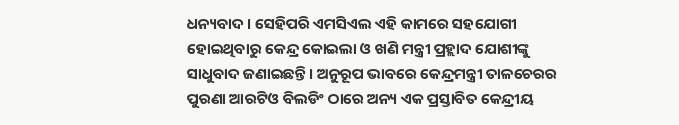ଧନ୍ୟବାଦ । ସେହିପରି ଏମସିଏଲ ଏହି କାମରେ ସହଯୋଗୀ ହୋଇଥିବାରୁ କେନ୍ଦ୍ର କୋଇଲା ଓ ଖଣି ମନ୍ତ୍ରୀ ପ୍ରହ୍ଲାଦ ଯୋଶୀଙ୍କୁ ସାଧୁବାଦ ଜଣାଇଛନ୍ତି । ଅନୁରୂପ ଭାବରେ କେନ୍ଦ୍ରମନ୍ତ୍ରୀ ତାଳଚେରର ପୁରଣା ଆରଟିଓ ବିଲଡିଂ ଠାରେ ଅନ୍ୟ ଏକ ପ୍ରସ୍ତାବିତ କେନ୍ଦ୍ରୀୟ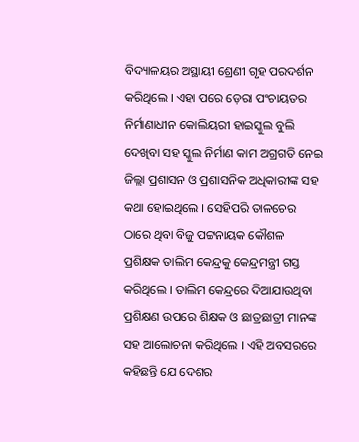ବିଦ୍ୟାଳୟର ଅସ୍ଥାୟୀ ଶ୍ରେଣୀ ଗୃହ ପରଦର୍ଶନ କରିଥିଲେ । ଏହା ପରେ ଡ଼େରା ପଂଚାୟତର ନିର୍ମାଣାଧୀନ କୋଲିୟରୀ ହାଇସ୍କୁଲ ବୁଲି ଦେଖିବା ସହ ସ୍କୁଲ ନିର୍ମାଣ କାମ ଅଗ୍ରଗତି ନେଇ ଜିଲ୍ଲା ପ୍ରଶାସନ ଓ ପ୍ରଶାସନିକ ଅଧିକାରୀଙ୍କ ସହ କଥା ହୋଇଥିଲେ । ସେହିପରି ତାଳଚେର ଠାରେ ଥିବା ବିଜୁ ପଟ୍ଟନାୟକ କୌଶଳ ପ୍ରଶିକ୍ଷକ ତାଲିମ କେନ୍ଦ୍ରକୁ କେନ୍ଦ୍ରମନ୍ତ୍ରୀ ଗସ୍ତ କରିଥିଲେ । ତାଲିମ କେନ୍ଦ୍ରରେ ଦିଆଯାଉଥିବା ପ୍ରଶିକ୍ଷଣ ଉପରେ ଶିକ୍ଷକ ଓ ଛାତ୍ରଛାତ୍ରୀ ମାନଙ୍କ ସହ ଆଲୋଚନା କରିଥିଲେ । ଏହି ଅବସରରେ କହିଛନ୍ତି ଯେ ଦେଶର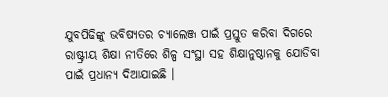ଯୁବପିଢିଙ୍କୁ ଭବିଷ୍ୟତର ଚ୍ୟାଲେଞ୍ଜ ପାଇଁ ପ୍ରସ୍ତୁତ କରିବା ଦିଗରେ ରାଷ୍ଟ୍ରୀୟ ଶିକ୍ଷା ନୀତିରେ ଶିଳ୍ପ ସଂସ୍ଥା ସହ ଶିକ୍ଷାନୁଷ୍ଠାନକୁ ଯୋଡିବା ପାଇଁ ପ୍ରଧାନ୍ୟ ଦିଆଯାଇଛି ।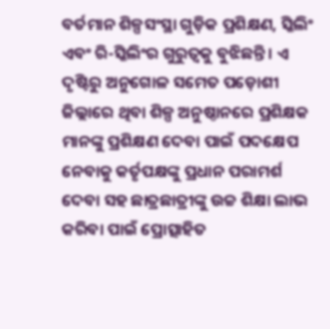ବର୍ତମାନ ଶିଳ୍ପସଂସ୍ଥା ଗୁଡ଼ିକ ପ୍ରଶିକ୍ଷଣ, ସ୍କିଲିଂ ଏବଂ ରି-ସ୍କିଲିଂର ଗୁରୁତ୍ୱକୁ ବୁଝିଛନ୍ତି । ଏ ଦୃଷ୍ଟିରୁ ଅନୁଗୋଳ ସମେତ ପଡ଼ୋଶୀ ଜିଲ୍ଲାରେ ଥିବା ଶିଳ୍ପ ଅନୁଷ୍ଠାନରେ ପ୍ରଶିକ୍ଷକ ମାନଙ୍କୁ ପ୍ରଶିକ୍ଷଣ ଦେବା ପାଇଁ ପଦକ୍ଷେପ ନେବାକୁ କର୍ତୃପକ୍ଷଙ୍କୁ ପ୍ରଧାନ ପରାମର୍ଶ ଦେବା ସହ ଛାତ୍ରଛାତ୍ରୀଙ୍କୁ ଉଚ୍ଚ ଶିକ୍ଷା ଲାଭ କରିବା ପାଇଁ ପ୍ରୋତ୍ସାହିତ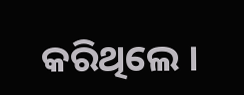କରିଥିଲେ ।